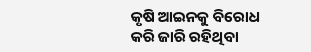କୃଷି ଆଇନକୁ ବିରୋଧ କରି ଜାରି ରହିଥିବା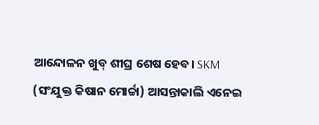ଆନ୍ଦୋଳନ ଖୁବ୍ ଶୀଘ୍ର ଶେଷ ହେବ। SKM (ସଂଯୁକ୍ତ କିଷାନ ମୋର୍ଚ୍ଚା) ଆସନ୍ତାକାଲି ଏନେଇ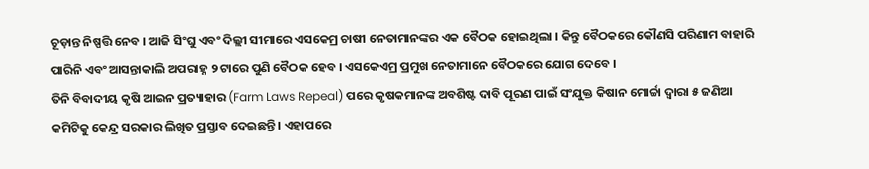ଚୂଡ଼ାନ୍ତ ନିଷ୍ପତ୍ତି ନେବ । ଆଜି ସିଂଘୁ ଏବଂ ଦିଲ୍ଲୀ ସୀମାରେ ଏସକେମ୍ର ଚାଷୀ ନେତାମାନଙ୍କର ଏକ ବୈଠକ ହୋଇଥିଲା । କିନ୍ତୁ ବୈଠକରେ କୌଣସି ପରିଣାମ ବାହାରି ପାରିନି ଏବଂ ଆସନ୍ତାକାଲି ଅପରାହ୍ନ ୨ ଟାରେ ପୁଣି ବୈଠକ ହେବ । ଏସକେଏମ୍ର ପ୍ରମୁଖ ନେତାମାନେ ବୈଠକରେ ଯୋଗ ଦେବେ ।
ତିନି ବିବାଦୀୟ କୃଷି ଆଇନ ପ୍ରତ୍ୟାହାର (Farm Laws Repeal) ପରେ କୃଷକମାନଙ୍କ ଅବଶିଷ୍ଟ ଦାବି ପୂରଣ ପାଇଁ ସଂଯୁକ୍ତ କିଷାନ ମୋର୍ଚ୍ଚା ଦ୍ବାରା ୫ ଜଣିଆ କମିଟିକୁ କେନ୍ଦ୍ର ସରକାର ଲିଖିତ ପ୍ରସ୍ତାବ ଦେଇଛନ୍ତି । ଏହାପରେ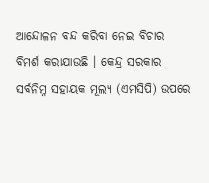ଆନ୍ଦୋଳନ ବନ୍ଦ କରିବା ନେଇ ବିଚାର ବିମର୍ଶ କରାଯାଉଛି । କେନ୍ଦ୍ର ସରକାର ସର୍ବନିମ୍ନ ସହାୟକ ମୂଲ୍ୟ (ଏମସିପି) ଉପରେ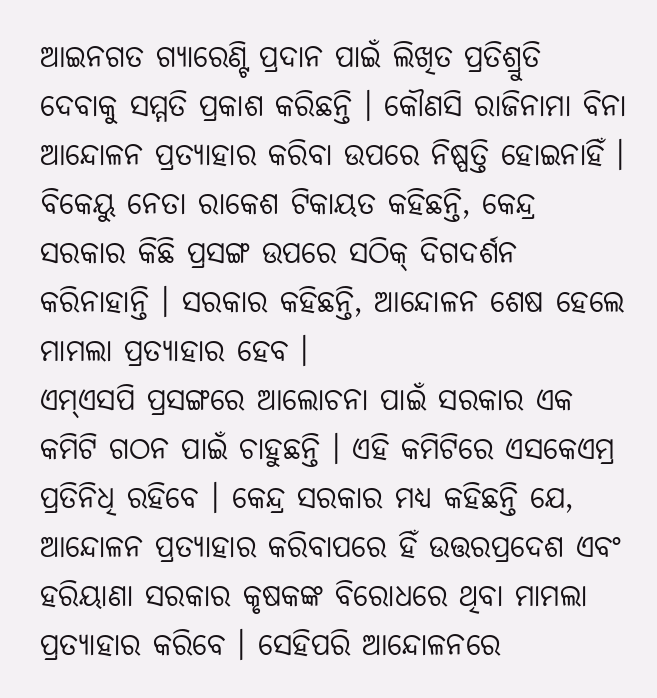ଆଇନଗତ ଗ୍ୟାରେଣ୍ଟି ପ୍ରଦାନ ପାଇଁ ଲିଖିତ ପ୍ରତିଶ୍ରୁତି ଦେବାକୁ ସମ୍ମତି ପ୍ରକାଶ କରିଛନ୍ତି । କୌଣସି ରାଜିନାମା ବିନା ଆନ୍ଦୋଳନ ପ୍ରତ୍ୟାହାର କରିବା ଉପରେ ନିଷ୍ପତ୍ତି ହୋଇନାହିଁ ।
ବିକେୟୁ ନେତା ରାକେଶ ଟିକାୟତ କହିଛନ୍ତି, କେନ୍ଦ୍ର ସରକାର କିଛି ପ୍ରସଙ୍ଗ ଉପରେ ସଠିକ୍ ଦିଗଦର୍ଶନ କରିନାହାନ୍ତି । ସରକାର କହିଛନ୍ତି, ଆନ୍ଦୋଳନ ଶେଷ ହେଲେ ମାମଲା ପ୍ରତ୍ୟାହାର ହେବ ।
ଏମ୍ଏସପି ପ୍ରସଙ୍ଗରେ ଆଲୋଚନା ପାଇଁ ସରକାର ଏକ କମିଟି ଗଠନ ପାଇଁ ଚାହୁଛନ୍ତି । ଏହି କମିଟିରେ ଏସକେଏମ୍ର ପ୍ରତିନିଧି ରହିବେ । କେନ୍ଦ୍ର ସରକାର ମଧ୍ୟ କହିଛନ୍ତି ଯେ, ଆନ୍ଦୋଳନ ପ୍ରତ୍ୟାହାର କରିବାପରେ ହିଁ ଉତ୍ତରପ୍ରଦେଶ ଏବଂ ହରିୟାଣା ସରକାର କୃଷକଙ୍କ ବିରୋଧରେ ଥିବା ମାମଲା ପ୍ରତ୍ୟାହାର କରିବେ । ସେହିପରି ଆନ୍ଦୋଳନରେ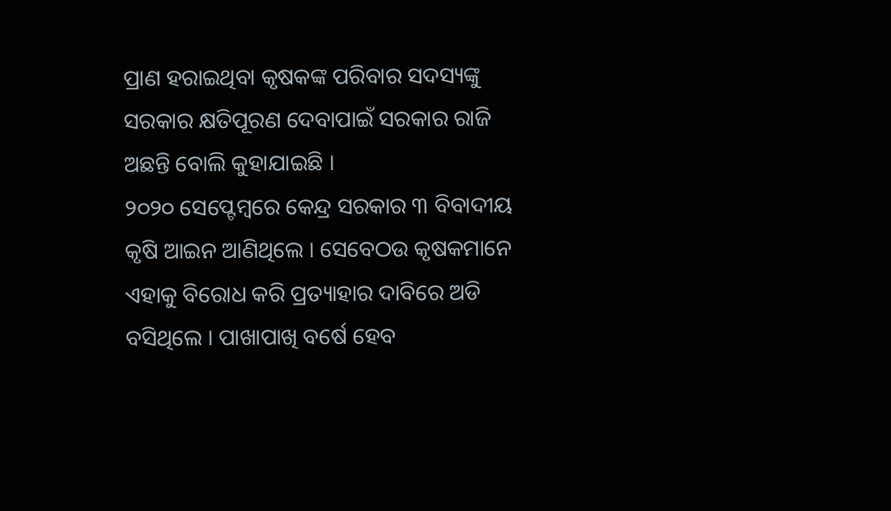ପ୍ରାଣ ହରାଇଥିବା କୃଷକଙ୍କ ପରିବାର ସଦସ୍ୟଙ୍କୁ ସରକାର କ୍ଷତିପୂରଣ ଦେବାପାଇଁ ସରକାର ରାଜି ଅଛନ୍ତି ବୋଲି କୁହାଯାଇଛି ।
୨୦୨୦ ସେପ୍ଟେମ୍ବରେ କେନ୍ଦ୍ର ସରକାର ୩ ବିବାଦୀୟ କୃଷି ଆଇନ ଆଣିଥିଲେ । ସେବେଠଉ କୃଷକମାନେ ଏହାକୁ ବିରୋଧ କରି ପ୍ରତ୍ୟାହାର ଦାବିରେ ଅଡି ବସିଥିଲେ । ପାଖାପାଖି ବର୍ଷେ ହେବ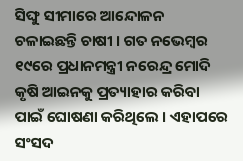ସିଙ୍ଘୁ ସୀମାରେ ଆନ୍ଦୋଳନ ଚଳାଇଛନ୍ତି ଚାଷୀ । ଗତ ନଭେମ୍ବର ୧୯ରେ ପ୍ରଧାନମନ୍ତ୍ରୀ ନରେନ୍ଦ୍ର ମୋଦି କୃଷି ଆଇନକୁ ପ୍ରତ୍ୟାହାର କରିବା ପାଇଁ ଘୋଷଣା କରିଥିଲେ । ଏହାପରେ ସଂସଦ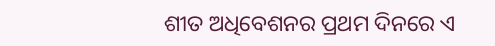ଶୀତ ଅଧିବେଶନର ପ୍ରଥମ ଦିନରେ ଏ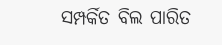ସମ୍ପର୍କିତ ବିଲ ପାରିତ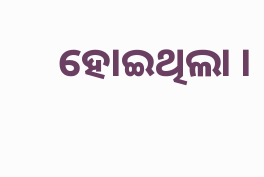ହୋଇଥିଲା ।